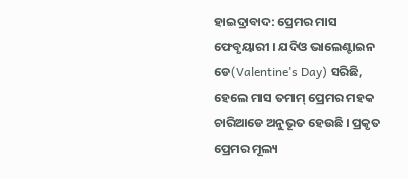ହାଇଦ୍ରାବାଦ: ପ୍ରେମର ମାସ ଫେବୃୟାରୀ । ଯଦିଓ ଭାଲେଣ୍ଟାଇନ ଡେ(Valentine's Day) ସରିଛି, ହେଲେ ମାସ ତମାମ୍ ପ୍ରେମର ମହକ ଚାରିଆଡେ ଅନୁଭୂତ ହେଉଛି । ପ୍ରକୃତ ପ୍ରେମର ମୂଲ୍ୟ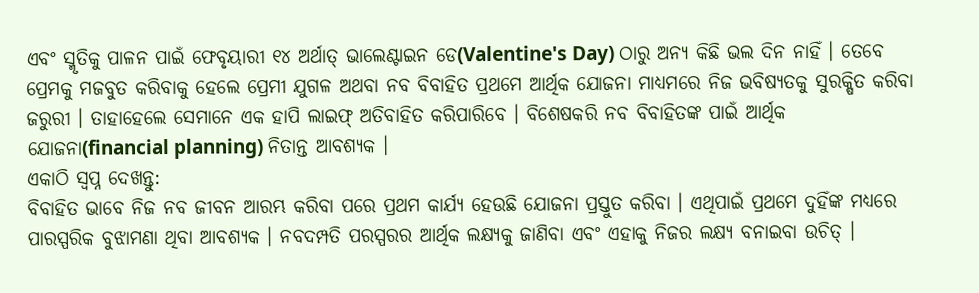ଏବଂ ସ୍ମୃତିକୁ ପାଳନ ପାଇଁ ଫେବୃୟାରୀ ୧୪ ଅର୍ଥାତ୍ ଭାଲେଣ୍ଟାଇନ ଡେ(Valentine's Day) ଠାରୁ ଅନ୍ୟ କିଛି ଭଲ ଦିନ ନାହିଁ । ତେବେ ପ୍ରେମକୁ ମଜବୁତ କରିବାକୁ ହେଲେ ପ୍ରେମୀ ଯୁଗଳ ଅଥବା ନବ ବିବାହିତ ପ୍ରଥମେ ଆର୍ଥିକ ଯୋଜନା ମାଧ୍ୟମରେ ନିଜ ଭବିଷ୍ୟତକୁ ସୁରକ୍ଷିତ କରିବା ଜରୁରୀ । ତାହାହେଲେ ସେମାନେ ଏକ ହାପି ଲାଇଫ୍ ଅତିବାହିତ କରିପାରିବେ । ବିଶେଷକରି ନବ ବିବାହିତଙ୍କ ପାଇଁ ଆର୍ଥିକ ଯୋଜନା(financial planning) ନିତାନ୍ତ ଆବଶ୍ୟକ ।
ଏକାଠି ସ୍ବପ୍ନ ଦେଖନ୍ତୁ:
ବିବାହିତ ଭାବେ ନିଜ ନବ ଜୀବନ ଆରମ୍ଭ କରିବା ପରେ ପ୍ରଥମ କାର୍ଯ୍ୟ ହେଉଛି ଯୋଜନା ପ୍ରସ୍ତୁତ କରିବା । ଏଥିପାଇଁ ପ୍ରଥମେ ଦୁହିଁଙ୍କ ମଧ୍ୟରେ ପାରସ୍ପରିକ ବୁଝାମଣା ଥିବା ଆବଶ୍ୟକ । ନବଦମ୍ପତି ପରସ୍ପରର ଆର୍ଥିକ ଲକ୍ଷ୍ୟକୁ ଜାଣିବା ଏବଂ ଏହାକୁ ନିଜର ଲକ୍ଷ୍ୟ ବନାଇବା ଉଚିତ୍ ।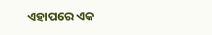ଏହାପରେ ଏକ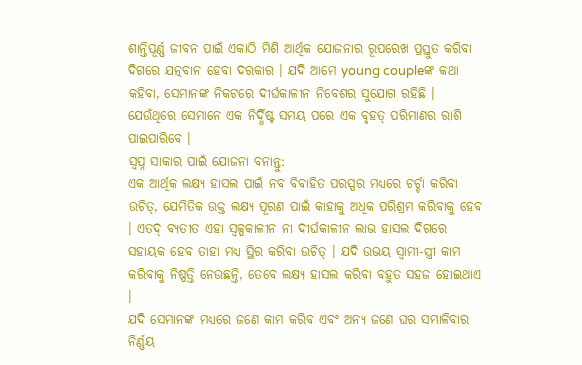ଶାନ୍ତିପୂର୍ଣ୍ଣ ଜୀବନ ପାଇଁ ଏକାଠି ମିଶି ଆର୍ଥିକ ଯୋଜନାର ରୂପରେଖ ପ୍ରସ୍ତୁତ କରିବା ଦିଗରେ ଯତ୍ନବାନ ହେବା ଦରକାର । ଯଦି ଆମେ young coupleଙ୍କ କଥା କହିବା, ସେମାନଙ୍କ ନିକଟରେ ଦୀର୍ଘକାଳୀନ ନିବେଶର ସୁଯୋଗ ରହିଛି । ଯେଉଁଥିରେ ସେମାନେ ଏକ ନିର୍ଦ୍ଧିଷ୍ଟ ସମୟ ପରେ ଏକ ବୃହତ୍ ପରିମାଣର ରାଶି ପାଇପାରିବେ ।
ସ୍ବପ୍ନ ସାକାର ପାଇଁ ଯୋଜନା ବନାନ୍ତୁ:
ଏକ ଆର୍ଥିକ ଲକ୍ଷ୍ୟ ହାସଲ ପାଇଁ ନବ ବିବାହିତ ପରସ୍ପର ମଧ୍ୟରେ ଚର୍ଚ୍ଚା କରିବା ଉଚିତ୍, ଯେମିତିକ ଉକ୍ତ ଲକ୍ଷ୍ୟ ପୂରଣ ପାଇଁ କାହାକୁ ଅଧିକ ପରିଶ୍ରମ କରିବାକୁ ହେବ । ଏତଦ୍ ବ୍ୟତୀତ ଏହା ସ୍ବଳ୍ପକାଳୀନ ନା ଦୀର୍ଘକାଳୀନ ଲାଭ ହାସଲ ଦିଗରେ ସହାୟକ ହେବ ତାହା ମଧ୍ୟ ସ୍ଥିର କରିବା ଉଚିତ୍ । ଯଦି ଉଭୟ ସ୍ବାମୀ-ସ୍ତ୍ରୀ କାମ କରିବାକୁ ନିଷ୍ପତ୍ତି ନେଉଛନ୍ତି, ତେବେ ଲକ୍ଷ୍ୟ ହାସଲ କରିବା ବହୁତ ସହଜ ହୋଇଥାଏ ।
ଯଦି ସେମାନଙ୍କ ମଧ୍ୟରେ ଜଣେ କାମ କରିବ ଏବଂ ଅନ୍ୟ ଜଣେ ଘର ସମ୍ଭାଳିବାର ନିର୍ଣ୍ଣୟ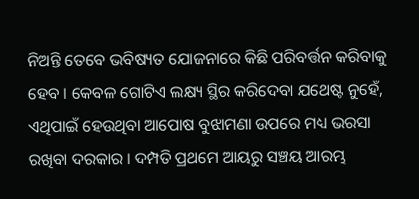ନିଅନ୍ତି ତେବେ ଭବିଷ୍ୟତ ଯୋଜନାରେ କିଛି ପରିବର୍ତ୍ତନ କରିବାକୁ ହେବ । କେବଳ ଗୋଟିଏ ଲକ୍ଷ୍ୟ ସ୍ଥିର କରିଦେବା ଯଥେଷ୍ଟ ନୁହେଁ, ଏଥିପାଇଁ ହେଉଥିବା ଆପୋଷ ବୁଝାମଣା ଉପରେ ମଧ୍ୟ ଭରସା ରଖିବା ଦରକାର । ଦମ୍ପତି ପ୍ରଥମେ ଆୟରୁ ସଞ୍ଚୟ ଆରମ୍ଭ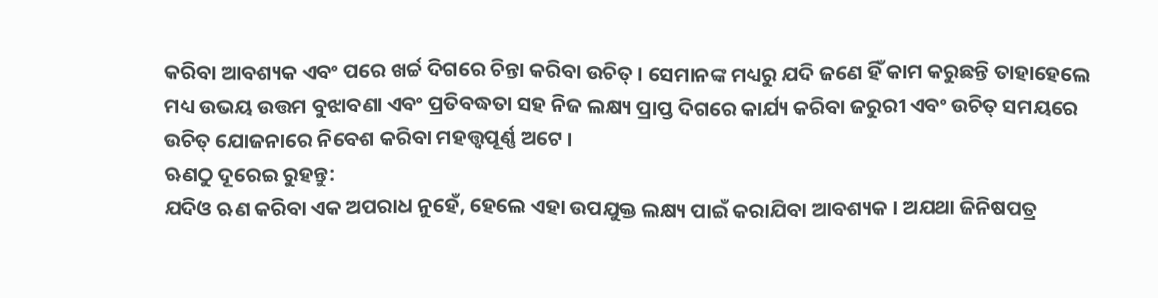କରିବା ଆବଶ୍ୟକ ଏବଂ ପରେ ଖର୍ଚ୍ଚ ଦିଗରେ ଚିନ୍ତା କରିବା ଉଚିତ୍ । ସେମାନଙ୍କ ମଧ୍ୟରୁ ଯଦି ଜଣେ ହିଁ କାମ କରୁଛନ୍ତି ତାହାହେଲେ ମଧ୍ୟ ଉଭୟ ଉତ୍ତମ ବୁଝାବଣା ଏବଂ ପ୍ରତିବଦ୍ଧତା ସହ ନିଜ ଲକ୍ଷ୍ୟ ପ୍ରାପ୍ତ ଦିଗରେ କାର୍ଯ୍ୟ କରିବା ଜରୁରୀ ଏବଂ ଉଚିତ୍ ସମୟରେ ଉଚିତ୍ ଯୋଜନାରେ ନିବେଶ କରିବା ମହତ୍ତ୍ବପୂର୍ଣ୍ଣ ଅଟେ ।
ଋଣଠୁ ଦୂରେଇ ରୁହନ୍ତୁ:
ଯଦିଓ ଋଣ କରିବା ଏକ ଅପରାଧ ନୁହେଁ, ହେଲେ ଏହା ଉପଯୁକ୍ତ ଲକ୍ଷ୍ୟ ପାଇଁ କରାଯିବା ଆବଶ୍ୟକ । ଅଯଥା ଜିନିଷପତ୍ର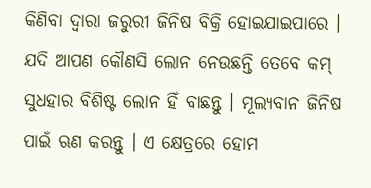କିଣିବା ଦ୍ବାରା ଜରୁରୀ ଜିନିଷ ବିକ୍ରି ହୋଇଯାଇପାରେ । ଯଦି ଆପଣ କୌଣସି ଲୋନ ନେଉଛନ୍ତି ତେବେ କମ୍ ସୁଧହାର ବିଶିଷ୍ଟ ଲୋନ ହିଁ ବାଛନ୍ତୁ । ମୂଲ୍ୟବାନ ଜିନିଷ ପାଇଁ ଋଣ କରନ୍ତୁ । ଏ କ୍ଷେତ୍ରରେ ହୋମ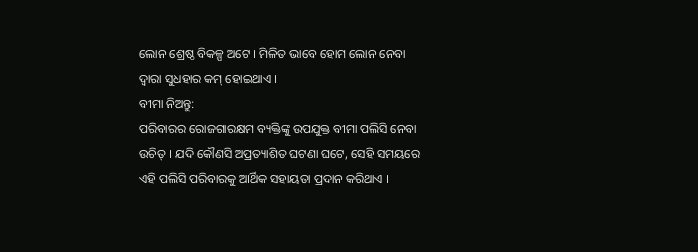ଲୋନ ଶ୍ରେଷ୍ଠ ବିକଳ୍ପ ଅଟେ । ମିଳିତ ଭାବେ ହୋମ ଲୋନ ନେବା ଦ୍ବାରା ସୁଧହାର କମ୍ ହୋଇଥାଏ ।
ବୀମା ନିଅନ୍ତୁ:
ପରିବାରର ରୋଜଗାରକ୍ଷମ ବ୍ୟକ୍ତିଙ୍କୁ ଉପଯୁକ୍ତ ବୀମା ପଲିସି ନେବା ଉଚିତ୍ । ଯଦି କୌଣସି ଅପ୍ରତ୍ୟାଶିତ ଘଟଣା ଘଟେ, ସେହି ସମୟରେ ଏହି ପଲିସି ପରିବାରକୁ ଆର୍ଥିକ ସହାୟତା ପ୍ରଦାନ କରିଥାଏ ।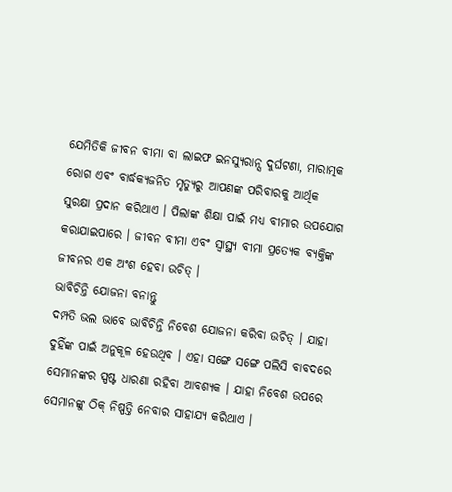ଯେମିତିକି ଜୀବନ ବୀମା ବା ଲାଇଫ ଇନସ୍ୟୁରାନ୍ସ ଦୁର୍ଘଟଣା, ମାରାତ୍ମକ ରୋଗ ଏବଂ ବାର୍ଦ୍ଧକ୍ୟଜନିତ ମୃତ୍ୟୁରୁ ଆପଣଙ୍କ ପରିବାରକୁ ଆର୍ଥିକ ସୁରକ୍ଷା ପ୍ରଦାନ କରିଥାଏ । ପିଲାଙ୍କ ଶିକ୍ଷା ପାଇଁ ମଧ୍ୟ ବୀମାର ଉପଯୋଗ କରାଯାଇପାରେ । ଜୀବନ ବୀମା ଏବଂ ସ୍ବାସ୍ଥ୍ୟ ବୀମା ପ୍ରତ୍ୟେକ ବ୍ୟକ୍ତିଙ୍କ ଜୀବନର ଏକ ଅଂଶ ହେବା ଉଚିତ୍ ।
ଭାବିଚିନ୍ତି ଯୋଜନା ବନାନ୍ତୁ
ଦମ୍ପତି ଭଲ ଭାବେ ଭାବିଚିନ୍ତି ନିବେଶ ଯୋଜନା କରିବା ଉଚିତ୍ । ଯାହା ଦୁହିଁଙ୍କ ପାଇଁ ଅନୁକୂଳ ହେଉଥିବ । ଏହା ସଙ୍ଗେ ସଙ୍ଗେ ପଲିସି ବାବଦରେ ସେମାନଙ୍କର ସ୍ପଷ୍ଟ ଧାରଣା ରହିବା ଆବଶ୍ୟକ । ଯାହା ନିବେଶ ଉପରେ ସେମାନଙ୍କୁ ଠିକ୍ ନିଷ୍ପତ୍ତି ନେବାର ସାହାଯ୍ୟ କରିଥାଏ ।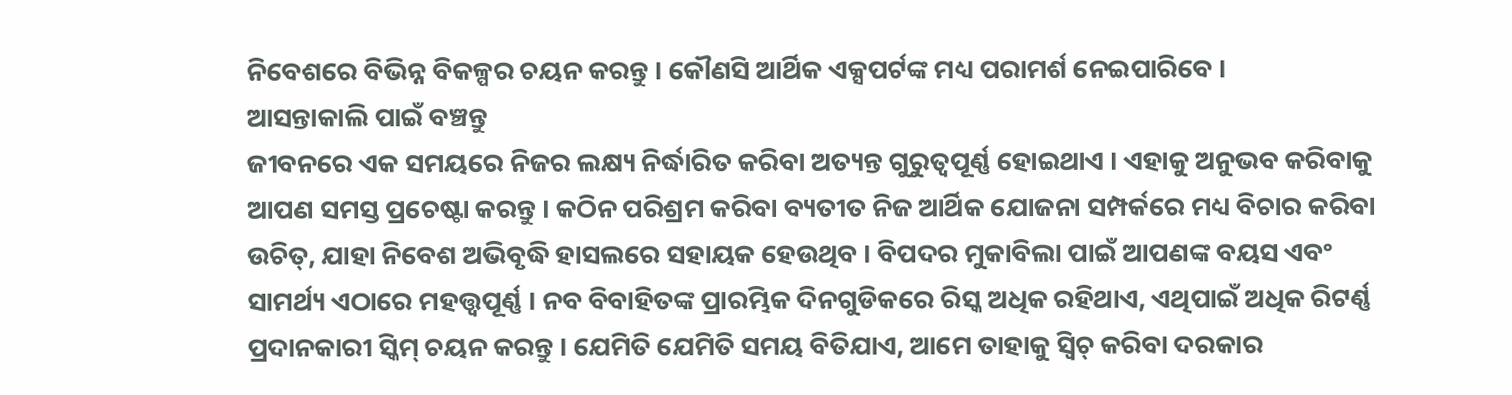ନିବେଶରେ ବିଭିନ୍ନ ବିକଳ୍ପର ଚୟନ କରନ୍ତୁ । କୌଣସି ଆର୍ଥିକ ଏକ୍ସପର୍ଟଙ୍କ ମଧ୍ୟ ପରାମର୍ଶ ନେଇପାରିବେ ।
ଆସନ୍ତାକାଲି ପାଇଁ ବଞ୍ଚନ୍ତୁ
ଜୀବନରେ ଏକ ସମୟରେ ନିଜର ଲକ୍ଷ୍ୟ ନିର୍ଦ୍ଧାରିତ କରିବା ଅତ୍ୟନ୍ତ ଗୁରୁତ୍ବପୂର୍ଣ୍ଣ ହୋଇଥାଏ । ଏହାକୁ ଅନୁଭବ କରିବାକୁ ଆପଣ ସମସ୍ତ ପ୍ରଚେଷ୍ଟା କରନ୍ତୁ । କଠିନ ପରିଶ୍ରମ କରିବା ବ୍ୟତୀତ ନିଜ ଆର୍ଥିକ ଯୋଜନା ସମ୍ପର୍କରେ ମଧ୍ୟ ବିଚାର କରିବା ଉଚିତ୍, ଯାହା ନିବେଶ ଅଭିବୃଦ୍ଧି ହାସଲରେ ସହାୟକ ହେଉଥିବ । ବିପଦର ମୁକାବିଲା ପାଇଁ ଆପଣଙ୍କ ବୟସ ଏବଂ ସାମର୍ଥ୍ୟ ଏଠାରେ ମହତ୍ତ୍ବପୂର୍ଣ୍ଣ । ନବ ବିବାହିତଙ୍କ ପ୍ରାରମ୍ଭିକ ଦିନଗୁଡିକରେ ରିସ୍କ ଅଧିକ ରହିଥାଏ, ଏଥିପାଇଁ ଅଧିକ ରିଟର୍ଣ୍ଣ ପ୍ରଦାନକାରୀ ସ୍କିମ୍ ଚୟନ କରନ୍ତୁ । ଯେମିତି ଯେମିତି ସମୟ ବିତିଯାଏ, ଆମେ ତାହାକୁ ସ୍ବିଚ୍ କରିବା ଦରକାର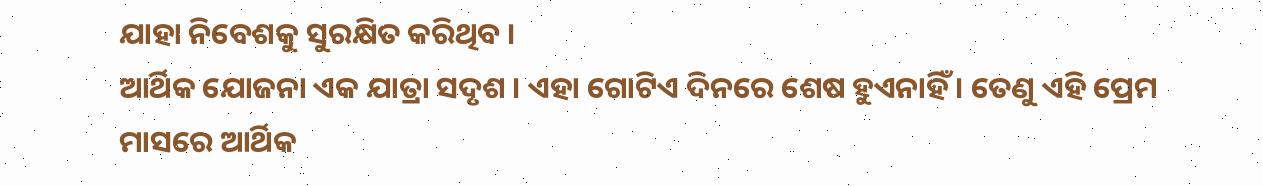ଯାହା ନିବେଶକୁ ସୁରକ୍ଷିତ କରିଥିବ ।
ଆର୍ଥିକ ଯୋଜନା ଏକ ଯାତ୍ରା ସଦୃଶ । ଏହା ଗୋଟିଏ ଦିନରେ ଶେଷ ହୁଏନାହିଁ । ତେଣୁ ଏହି ପ୍ରେମ ମାସରେ ଆର୍ଥିକ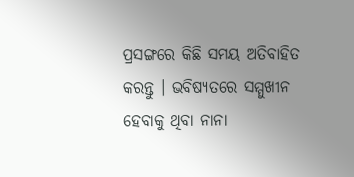ପ୍ରସଙ୍ଗରେ କିଛି ସମୟ ଅତିବାହିତ କରନ୍ତୁ । ଭବିଷ୍ୟତରେ ସମ୍ମୁଖୀନ ହେବାକୁ ଥିବା ନାନା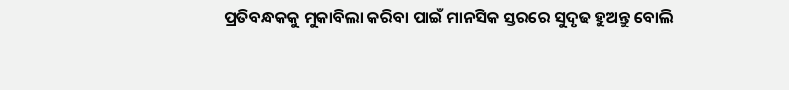ପ୍ରତିବନ୍ଧକକୁ ମୁକାବିଲା କରିବା ପାଇଁ ମାନସିକ ସ୍ତରରେ ସୁଦୃଢ ହୁଅନ୍ତୁ ବୋଲି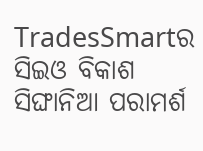TradesSmartର ସିଇଓ ବିକାଶ ସିଙ୍ଘାନିଆ ପରାମର୍ଶ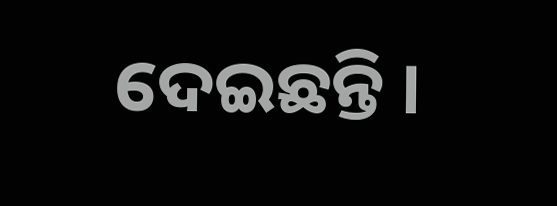ଦେଇଛନ୍ତି ।